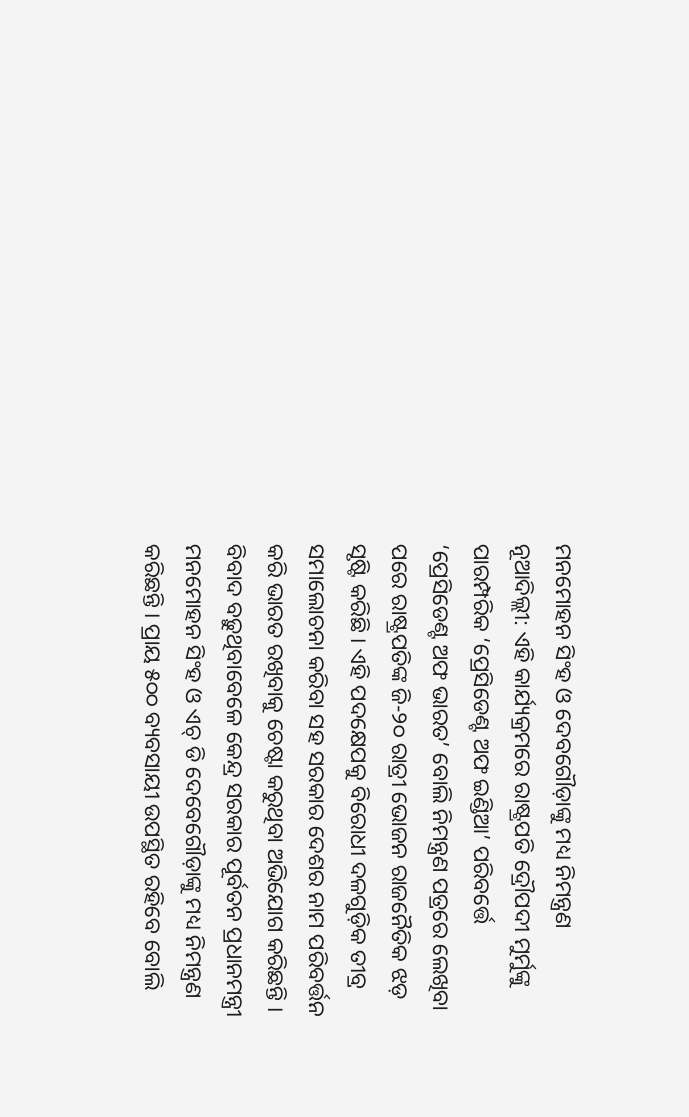ମନମୋହନ ସିଂହ ଓ ଦେବଗୌଡ଼ାଙ୍କୁ ମଧ୍ୟ ନିମନ୍ତ୍ରଣ
ନୂଆଦିଲ୍ଲୀ: ଏହି କାର୍ଯ୍ୟକ୍ରମରେ ରାଷ୍ଟ୍ରପତି ଦ୍ରୌପଦୀ ମୁର୍ମୁଙ୍କୁ ପାରମ୍ପରିକ ‘ପ୍ରେସିଡେଣ୍ଟ ଅଫ ଇଣ୍ଡିଆ’ ପରିବର୍ତ୍ତେ ‘ପ୍ରେସିଡେଣ୍ଟ ଅଫ ଭାରତ’ ବୋଲି ନିମନ୍ତ୍ରଣ ପତ୍ରରେ ଲେଖିବା ପରେ ରାଷ୍ଟ୍ରପତିଙ୍କ ଜି-୨୦ ରାତ୍ରୀ ଭୋଜନ ରାଜନୈତିକ ଝଡ଼ ସୃଷ୍ଟି କରିଛି । ଏହି ପଦକ୍ଷେପକୁ ବିରୋଧୀ ଦଳଗୁଡ଼ିକ ତୀବ୍ର ସମାଲୋଚନା କରିବା ସହ ସରକାର ଦେଶର ନାମ ପରିବର୍ତ୍ତନ କରି ଭାରତ ରଖିବାକୁ ଚେଷ୍ଟା କରୁଥିବା ଅଭିଯୋଗ କରିଛନ୍ତି ।
ବିବାଦ ବଢ଼ୁଥିବାବେଳେ କେନ୍ଦ୍ର ସରକାର ପୂର୍ବତନ ପ୍ରଧାନମନ୍ତ୍ରୀ ମନମୋହନ ସିଂହ ଓ ଏଚ୍ ଡି ଦେବେଗୌଡ଼ାଙ୍କୁ ମଧ୍ୟ ନିମନ୍ତ୍ରଣ କରିଛନ୍ତି । ପ୍ରାୟ ୫୦୦ ବ୍ୟବସାୟୀ ଉପସ୍ଥିତ ରହିବେ ବୋଲି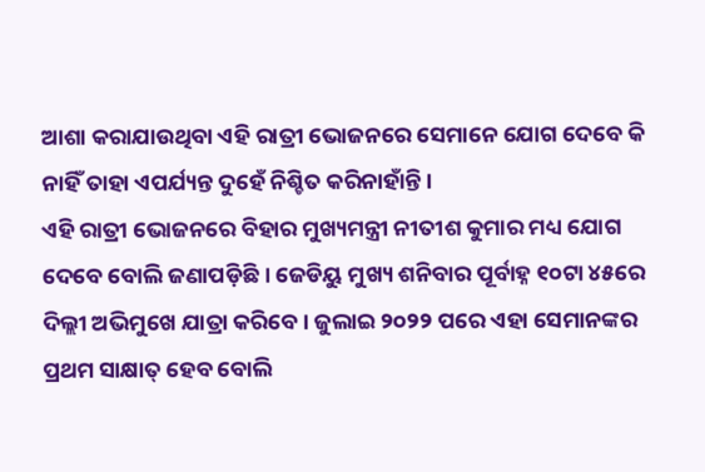ଆଶା କରାଯାଉଥିବା ଏହି ରାତ୍ରୀ ଭୋଜନରେ ସେମାନେ ଯୋଗ ଦେବେ କି ନାହିଁ ତାହା ଏପର୍ଯ୍ୟନ୍ତ ଦୁହେଁ ନିଶ୍ଚିତ କରିନାହାଁନ୍ତି ।
ଏହି ରାତ୍ରୀ ଭୋଜନରେ ବିହାର ମୁଖ୍ୟମନ୍ତ୍ରୀ ନୀତୀଶ କୁମାର ମଧ୍ୟ ଯୋଗ ଦେବେ ବୋଲି ଜଣାପଡ଼ିଛି । ଜେଡିୟୁ ମୁଖ୍ୟ ଶନିବାର ପୂର୍ବାହ୍ନ ୧୦ଟା ୪୫ରେ ଦିଲ୍ଲୀ ଅଭିମୁଖେ ଯାତ୍ରା କରିବେ । ଜୁଲାଇ ୨୦୨୨ ପରେ ଏହା ସେମାନଙ୍କର ପ୍ରଥମ ସାକ୍ଷାତ୍ ହେବ ବୋଲି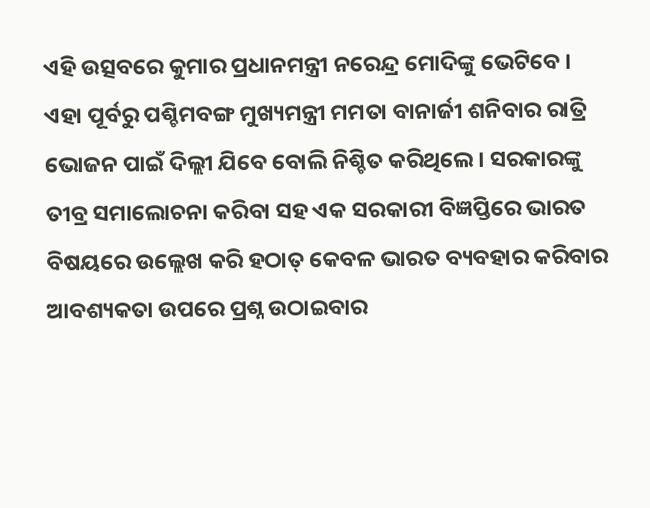ଏହି ଉତ୍ସବରେ କୁମାର ପ୍ରଧାନମନ୍ତ୍ରୀ ନରେନ୍ଦ୍ର ମୋଦିଙ୍କୁ ଭେଟିବେ ।
ଏହା ପୂର୍ବରୁ ପଶ୍ଚିମବଙ୍ଗ ମୁଖ୍ୟମନ୍ତ୍ରୀ ମମତା ବାନାର୍ଜୀ ଶନିବାର ରାତ୍ରି ଭୋଜନ ପାଇଁ ଦିଲ୍ଲୀ ଯିବେ ବୋଲି ନିଶ୍ଚିତ କରିଥିଲେ । ସରକାରଙ୍କୁ ତୀବ୍ର ସମାଲୋଚନା କରିବା ସହ ଏକ ସରକାରୀ ବିଜ୍ଞପ୍ତିରେ ଭାରତ ବିଷୟରେ ଉଲ୍ଲେଖ କରି ହଠାତ୍ କେବଳ ଭାରତ ବ୍ୟବହାର କରିବାର ଆବଶ୍ୟକତା ଉପରେ ପ୍ରଶ୍ନ ଉଠାଇବାର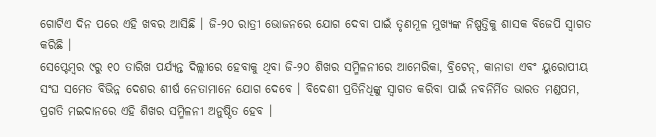ଗୋଟିଏ ଦିନ ପରେ ଏହି ଖବର ଆସିଛି । ଜି-୨୦ ରାତ୍ରୀ ଭୋଜନରେ ଯୋଗ ଦେବା ପାଇଁ ତୃଣମୂଳ ମୁଖ୍ୟଙ୍କ ନିଷ୍ପତ୍ତିକୁ ଶାସକ ବିଜେପି ସ୍ୱାଗତ କରିଛି ।
ସେପ୍ଟେମ୍ବର ୯ରୁ ୧୦ ତାରିଖ ପର୍ଯ୍ୟନ୍ତ ଦିଲ୍ଲୀରେ ହେବାକୁ ଥିବା ଜି-୨୦ ଶିଖର ସମ୍ମିଳନୀରେ ଆମେରିକା, ବ୍ରିଟେନ୍, କାନାଡା ଏବଂ ୟୁରୋପୀୟ ସଂଘ ସମେତ ବିଭିନ୍ନ ଦେଶର ଶୀର୍ଷ ନେତାମାନେ ଯୋଗ ଦେବେ । ବିଦେଶୀ ପ୍ରତିନିଧିଙ୍କୁ ସ୍ୱାଗତ କରିବା ପାଇଁ ନବନିର୍ମିତ ଭାରତ ମଣ୍ଡପମ, ପ୍ରଗତି ମଇଦାନରେ ଏହି ଶିଖର ସମ୍ମିଳନୀ ଅନୁଷ୍ଠିତ ହେବ ।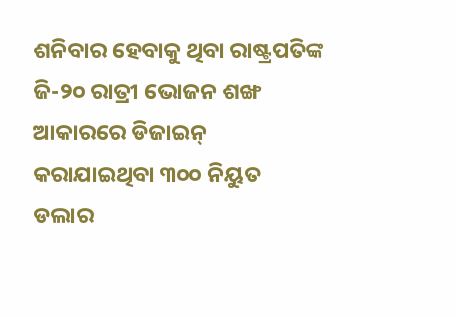ଶନିବାର ହେବାକୁ ଥିବା ରାଷ୍ଟ୍ରପତିଙ୍କ ଜି-୨୦ ରାତ୍ରୀ ଭୋଜନ ଶଙ୍ଖ ଆକାରରେ ଡିଜାଇନ୍ କରାଯାଇଥିବା ୩୦୦ ନିୟୁତ ଡଲାର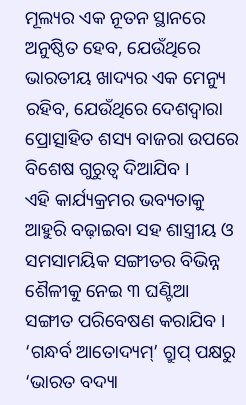ମୂଲ୍ୟର ଏକ ନୂତନ ସ୍ଥାନରେ ଅନୁଷ୍ଠିତ ହେବ, ଯେଉଁଥିରେ ଭାରତୀୟ ଖାଦ୍ୟର ଏକ ମେନ୍ୟୁ ରହିବ, ଯେଉଁଥିରେ ଦେଶଦ୍ୱାରା ପ୍ରୋତ୍ସାହିତ ଶସ୍ୟ ବାଜରା ଉପରେ ବିଶେଷ ଗୁରୁତ୍ୱ ଦିଆଯିବ ।
ଏହି କାର୍ଯ୍ୟକ୍ରମର ଭବ୍ୟତାକୁ ଆହୁରି ବଢ଼ାଇବା ସହ ଶାସ୍ତ୍ରୀୟ ଓ ସମସାମୟିକ ସଙ୍ଗୀତର ବିଭିନ୍ନ ଶୈଳୀକୁ ନେଇ ୩ ଘଣ୍ଟିଆ ସଙ୍ଗୀତ ପରିବେଷଣ କରାଯିବ ।
‘ଗନ୍ଧର୍ବ ଆତୋଦ୍ୟମ୍’ ଗ୍ରୁପ୍ ପକ୍ଷରୁ ‘ଭାରତ ବଦ୍ୟା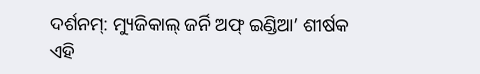ଦର୍ଶନମ୍: ମ୍ୟୁଜିକାଲ୍ ଜର୍ନି ଅଫ୍ ଇଣ୍ଡିଆ’ ଶୀର୍ଷକ ଏହି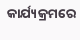କାର୍ଯ୍ୟକ୍ରମରେ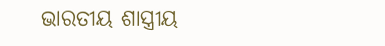ଭାରତୀୟ ଶାସ୍ତ୍ରୀୟ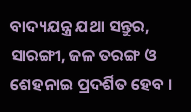ବାଦ୍ୟଯନ୍ତ୍ର ଯଥା ସନ୍ତୁର, ସାରଙ୍ଗୀ, ଜଳ ତରଙ୍ଗ ଓ ଶେହନାଇ ପ୍ରଦର୍ଶିତ ହେବ ।